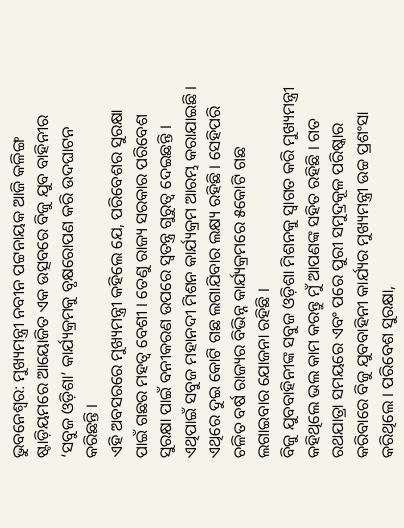ଭୁବନେଶ୍ୱର: ମୁଖ୍ୟମନ୍ତ୍ରୀ ନବୀନ ପଟ୍ଟନାୟକ ଆଜି କଳିଙ୍ଗ ଷ୍ଟାଡ଼ିୟମରେ ଆୟୋଜିତ ଏକ ଉତ୍ସବରେ ବିଜୁ ଯୁବ ବାହିନୀର ‘ସବୁଜ ଓଡ଼ିଶା’ କାର୍ଯ୍ୟକ୍ରମକୁ ବୃକ୍ଷରୋପଣ କରି ଉଦଘାଟନ କରିଛନ୍ତି ।
ଏହି ଅବସରରେ ମୁଖ୍ୟମନ୍ତ୍ରୀ କହିଲେ ଯେ, ପରିବେଶର ସୁରକ୍ଷା ପାଇଁ ଗଛର ମହତ୍ୱ ବେଶୀ । ତେଣୁ ରାଜ୍ୟ ସରକାର ପରିବେଶ ସୁରକ୍ଷା ପାଇଁ ବନୀକରଣ ଉପରେ ସ୍ୱତନ୍ତ୍ର ଗୁରୁତ୍ୱ ଦେଇଛନ୍ତି । ଏଥିପାଇଁ ସବୁଜ ମହାନଦୀ ମିଶନ କାର୍ଯ୍ୟକ୍ରମ ଆରମ୍ଭ କରାଯାଇଛି । ଏଥିରେ ଦୁଇ କୋଟି ଗଛ ଲଗାଯିବାର ଲକ୍ଷ୍ୟ ରହିଛି । ସେହିପରି ଚଳିତ ବର୍ଷ ରାଜ୍ୟର ବିଭିନ୍ନ କାର୍ଯ୍ୟକ୍ରମରେ ୫କୋଟି ଗଛ ଲଗାଇବାର ଯୋଜନା ରହିଛି ।
ବିଜୁ ଯୁବବାହିନୀଙ୍କ ସବୁଜ ଓଡ଼ିଶା ମିଶନକୁ ସ୍ୱାଗତ କରି ମୁଖ୍ୟମନ୍ତ୍ରୀ କହିଥିଲେ ଭଲ କାମ କରନ୍ତୁ ମୁଁ ଆପଣଙ୍କ ସହିତ ରହିଛି । ଗତ ରଥଯାତ୍ରା ସମୟରେ ଏବଂ ପରେ ପୁରୀ ସମୁଦ୍ରକୂଳ ପରିଷ୍କାର କରିବାରେ ବିଜୁ ଯୁବବାହିନୀ କାର୍ଯ୍ୟର ମୁଖ୍ୟମନ୍ତ୍ରୀ ଉଚ୍ଚ ପ୍ରଶଂସା କରିଥିଲେ । ପରିବେଶ ସୁରକ୍ଷା,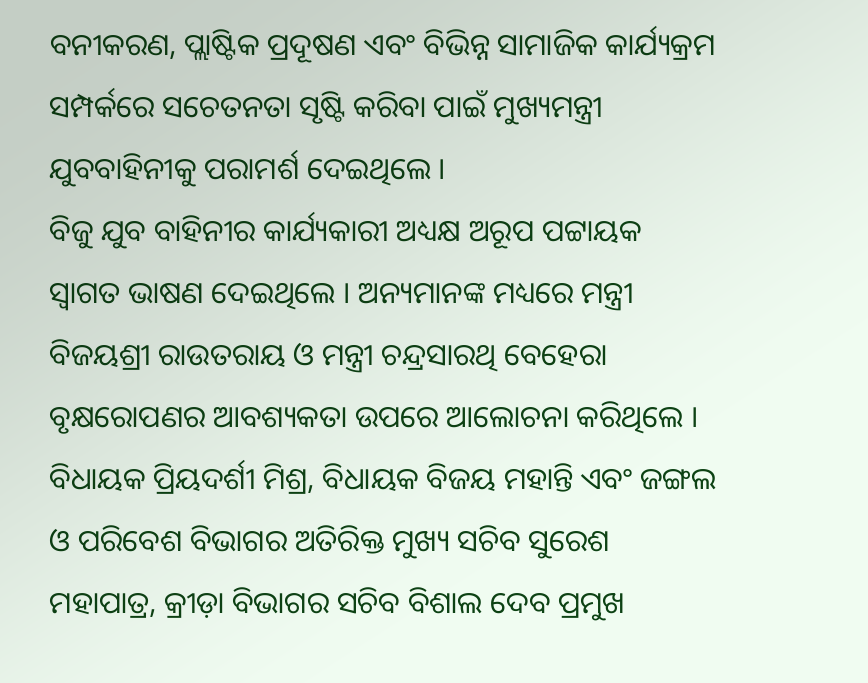ବନୀକରଣ, ପ୍ଲାଷ୍ଟିକ ପ୍ରଦୂଷଣ ଏବଂ ବିଭିନ୍ନ ସାମାଜିକ କାର୍ଯ୍ୟକ୍ରମ ସମ୍ପର୍କରେ ସଚେତନତା ସୃଷ୍ଟି କରିବା ପାଇଁ ମୁଖ୍ୟମନ୍ତ୍ରୀ ଯୁବବାହିନୀକୁ ପରାମର୍ଶ ଦେଇଥିଲେ ।
ବିଜୁ ଯୁବ ବାହିନୀର କାର୍ଯ୍ୟକାରୀ ଅଧ୍ୟକ୍ଷ ଅରୂପ ପଟ୍ଟାୟକ ସ୍ୱାଗତ ଭାଷଣ ଦେଇଥିଲେ । ଅନ୍ୟମାନଙ୍କ ମଧ୍ୟରେ ମନ୍ତ୍ରୀ ବିଜୟଶ୍ରୀ ରାଉତରାୟ ଓ ମନ୍ତ୍ରୀ ଚନ୍ଦ୍ରସାରଥି ବେହେରା ବୃକ୍ଷରୋପଣର ଆବଶ୍ୟକତା ଉପରେ ଆଲୋଚନା କରିଥିଲେ ।
ବିଧାୟକ ପ୍ରିୟଦର୍ଶୀ ମିଶ୍ର, ବିଧାୟକ ବିଜୟ ମହାନ୍ତି ଏବଂ ଜଙ୍ଗଲ ଓ ପରିବେଶ ବିଭାଗର ଅତିରିକ୍ତ ମୁଖ୍ୟ ସଚିବ ସୁରେଶ ମହାପାତ୍ର, କ୍ରୀଡ଼ା ବିଭାଗର ସଚିବ ବିଶାଲ ଦେବ ପ୍ରମୁଖ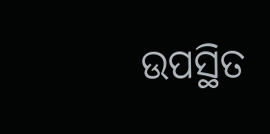ଉପସ୍ଥିତ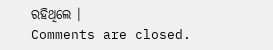ରହିଥିଲେ ।
Comments are closed.